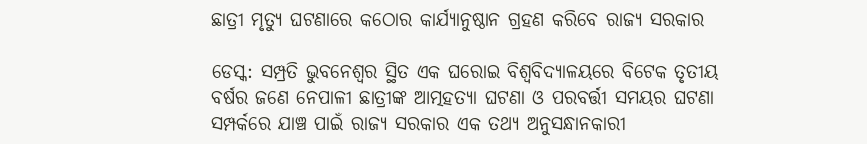ଛାତ୍ରୀ ମୃତ୍ୟୁ ଘଟଣାରେ କଠୋର କାର୍ଯ୍ୟାନୁଷ୍ଠାନ ଗ୍ରହଣ କରିବେ ରାଜ୍ୟ ସରକାର

ଡେସ୍କ: ସମ୍ପ୍ରତି ଭୁବନେଶ୍ୱର ସ୍ଥିତ ଏକ ଘରୋଇ ବିଶ୍ୱବିଦ୍ୟାଳୟରେ ବିଟେକ ତୃତୀୟ ବର୍ଷର ଜଣେ ନେପାଳୀ ଛାତ୍ରୀଙ୍କ ଆତ୍ମହତ୍ୟା ଘଟଣା ଓ ପରବର୍ତ୍ତୀ ସମୟର ଘଟଣା ସମ୍ପର୍କରେ ଯାଞ୍ଚ ପାଇଁ ରାଜ୍ୟ ସରକାର ଏକ ତଥ୍ୟ ଅନୁସନ୍ଧାନକାରୀ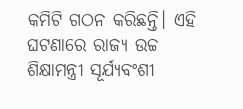କମିଟି ଗଠନ କରିଛନ୍ତି। ଏହି ଘଟଣାରେ ରାଜ୍ୟ ଉଚ୍ଚ ଶିକ୍ଷାମନ୍ତ୍ରୀ ସୂର୍ଯ୍ୟବଂଶୀ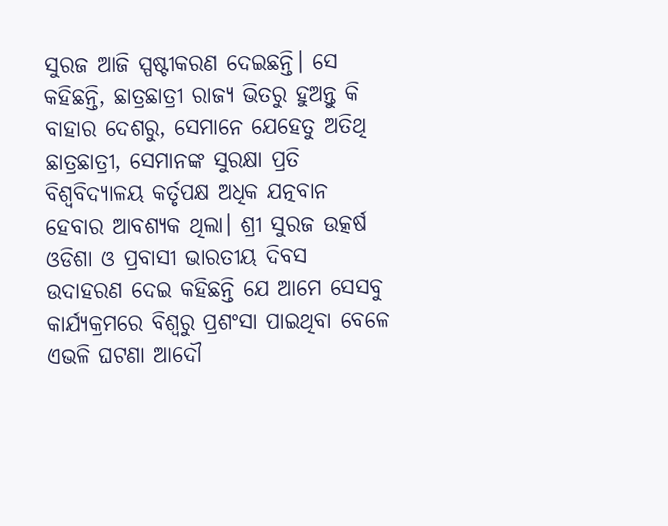ସୁରଜ ଆଜି ସ୍ପଷ୍ଟୀକରଣ ଦେଇଛନ୍ତି। ସେ କହିଛନ୍ତି, ଛାତ୍ରଛାତ୍ରୀ ରାଜ୍ୟ ଭିତରୁ ହୁଅନ୍ତୁ କି ବାହାର ଦେଶରୁ, ସେମାନେ ଯେହେତୁ ଅତିଥି ଛାତ୍ରଛାତ୍ରୀ, ସେମାନଙ୍କ ସୁରକ୍ଷା ପ୍ରତି ବିଶ୍ୱବିଦ୍ୟାଳୟ କର୍ତୃପକ୍ଷ ଅଧିକ ଯତ୍ନବାନ ହେବାର ଆବଶ୍ୟକ ଥିଲା। ଶ୍ରୀ ସୁରଜ ଉତ୍କର୍ଷ ଓଡିଶା ଓ ପ୍ରବାସୀ ଭାରତୀୟ ଦିବସ ଉଦାହରଣ ଦେଇ କହିଛନ୍ତି ଯେ ଆମେ ସେସବୁ କାର୍ଯ୍ୟକ୍ରମରେ ବିଶ୍ୱରୁ ପ୍ରଶଂସା ପାଇଥିବା ବେଳେ ଏଭଳି ଘଟଣା ଆଦୌ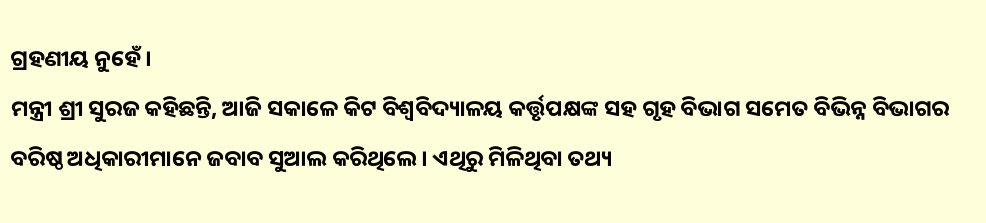ଗ୍ରହଣୀୟ ନୁହେଁ।
ମନ୍ତ୍ରୀ ଶ୍ରୀ ସୁରଜ କହିଛନ୍ତି, ଆଜି ସକାଳେ କିଟ ବିଶ୍ୱବିଦ୍ୟାଳୟ କର୍ତ୍ତୃପକ୍ଷଙ୍କ ସହ ଗୃହ ବିଭାଗ ସମେତ ବିଭିନ୍ନ ବିଭାଗର ବରିଷ୍ଠ ଅଧିକାରୀମାନେ ଜବାବ ସୁଆଲ କରିଥିଲେ। ଏଥିରୁ ମିଳିଥିବା ତଥ୍ୟ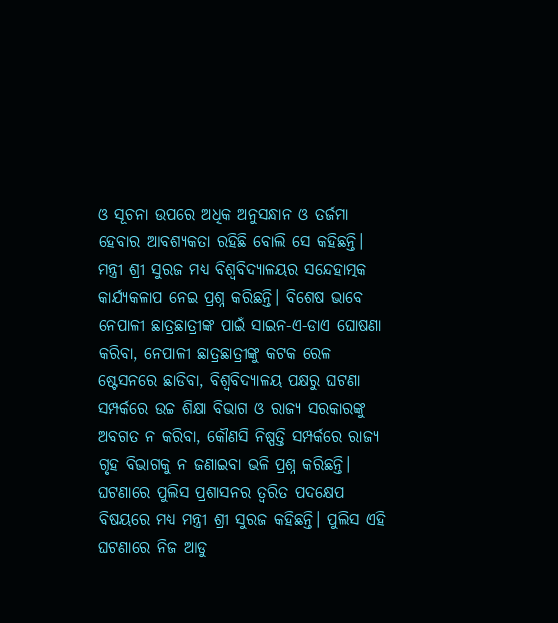ଓ ସୂଚନା ଉପରେ ଅଧିକ ଅନୁସନ୍ଧାନ ଓ ତର୍ଜମା ହେବାର ଆବଶ୍ୟକତା ରହିଛି ବୋଲି ସେ କହିଛନ୍ତି।
ମନ୍ତ୍ରୀ ଶ୍ରୀ ସୁରଜ ମଧ୍ୟ ବିଶ୍ୱବିଦ୍ୟାଳୟର ସନ୍ଦେହାତ୍ମକ କାର୍ଯ୍ୟକଳାପ ନେଇ ପ୍ରଶ୍ନ କରିଛନ୍ତି। ବିଶେଷ ଭାବେ ନେପାଳୀ ଛାତ୍ରଛାତ୍ରୀଙ୍କ ପାଇଁ ସାଇନ-ଏ-ଡାଏ ଘୋଷଣା କରିବା, ନେପାଳୀ ଛାତ୍ରଛାତ୍ରୀଙ୍କୁ କଟକ ରେଳ ଷ୍ଟେସନରେ ଛାଡିବା, ବିଶ୍ୱବିଦ୍ୟାଳୟ ପକ୍ଷରୁ ଘଟଣା ସମ୍ପର୍କରେ ଉଚ୍ଚ ଶିକ୍ଷା ବିଭାଗ ଓ ରାଜ୍ୟ ସରକାରଙ୍କୁ ଅବଗତ ନ କରିବା, କୌଣସି ନିଷ୍ପତ୍ତି ସମ୍ପର୍କରେ ରାଜ୍ୟ ଗୃହ ବିଭାଗକୁ ନ ଜଣାଇବା ଭଳି ପ୍ରଶ୍ନ କରିଛନ୍ତି। ଘଟଣାରେ ପୁଲିସ ପ୍ରଶାସନର ତ୍ୱରିତ ପଦକ୍ଷେପ ବିଷୟରେ ମଧ୍ୟ ମନ୍ତ୍ରୀ ଶ୍ରୀ ସୁରଜ କହିଛନ୍ତି। ପୁଲିସ ଏହି ଘଟଣାରେ ନିଜ ଆଡୁ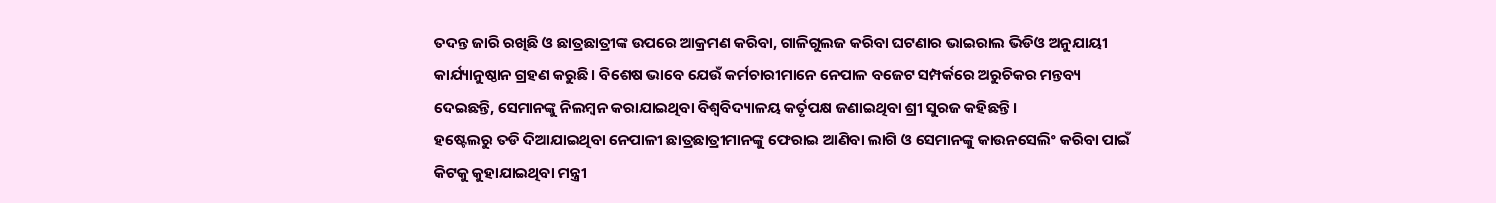ତଦନ୍ତ ଜାରି ରଖିଛି ଓ ଛାତ୍ରଛାତ୍ରୀଙ୍କ ଉପରେ ଆକ୍ରମଣ କରିବା, ଗାଳିଗୁଲଜ କରିବା ଘଟଣାର ଭାଇରାଲ ଭିଡିଓ ଅନୁଯାୟୀ କାର୍ଯ୍ୟାନୁଷ୍ଠାନ ଗ୍ରହଣ କରୁଛି। ବିଶେଷ ଭାବେ ଯେଉଁ କର୍ମଚାରୀମାନେ ନେପାଳ ବଜେଟ ସମ୍ପର୍କରେ ଅରୁଚିକର ମନ୍ତବ୍ୟ ଦେଇଛନ୍ତି, ସେମାନଙ୍କୁ ନିଲମ୍ବନ କରାଯାଇଥିବା ବିଶ୍ୱବିଦ୍ୟାଳୟ କର୍ତୃପକ୍ଷ ଜଣାଇଥିବା ଶ୍ରୀ ସୁରଜ କହିଛନ୍ତି।
ହଷ୍ଟେଲରୁ ତଡି ଦିଆଯାଇଥିବା ନେପାଳୀ ଛାତ୍ରଛାତ୍ରୀମାନଙ୍କୁ ଫେରାଇ ଆଣିବା ଲାଗି ଓ ସେମାନଙ୍କୁ କାଉନସେଲିଂ କରିବା ପାଇଁ କିଟକୁ କୁହାଯାଇଥିବା ମନ୍ତ୍ରୀ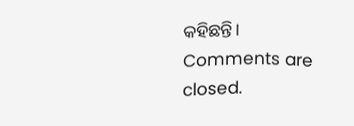କହିଛନ୍ତି।
Comments are closed.